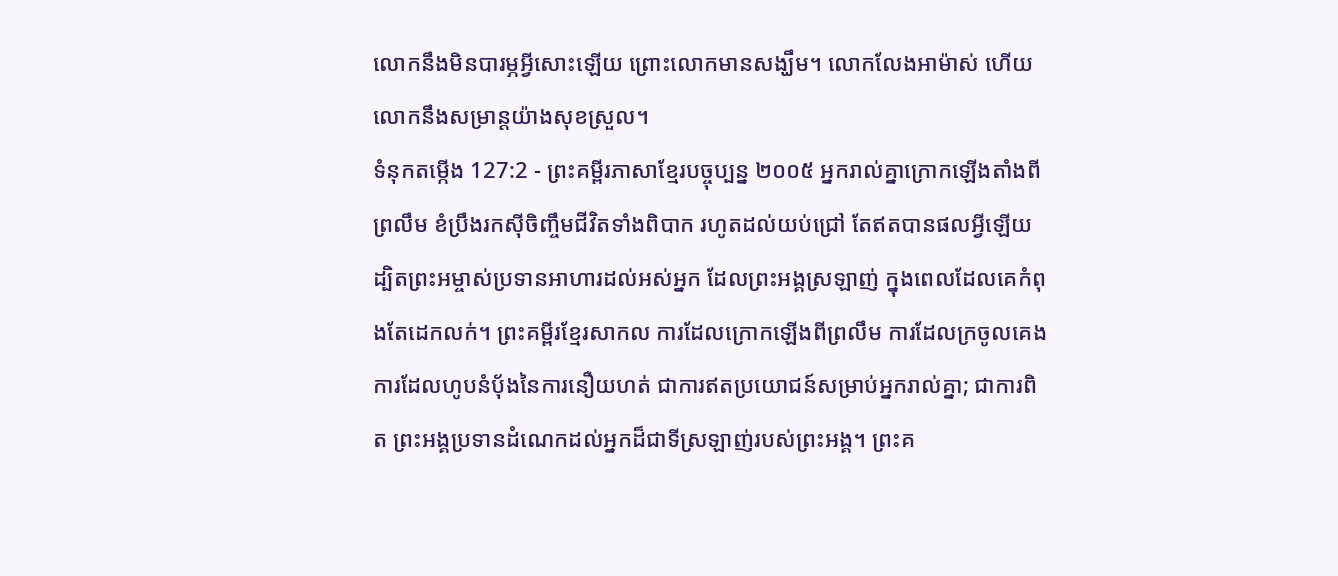លោកនឹងមិនបារម្ភអ្វីសោះឡើយ ព្រោះលោកមានសង្ឃឹម។ លោកលែងអាម៉ាស់ ហើយលោកនឹងសម្រាន្ដយ៉ាងសុខស្រួល។
ទំនុកតម្កើង 127:2 - ព្រះគម្ពីរភាសាខ្មែរបច្ចុប្បន្ន ២០០៥ អ្នករាល់គ្នាក្រោកឡើងតាំងពីព្រលឹម ខំប្រឹងរកស៊ីចិញ្ចឹមជីវិតទាំងពិបាក រហូតដល់យប់ជ្រៅ តែឥតបានផលអ្វីឡើយ ដ្បិតព្រះអម្ចាស់ប្រទានអាហារដល់អស់អ្នក ដែលព្រះអង្គស្រឡាញ់ ក្នុងពេលដែលគេកំពុងតែដេកលក់។ ព្រះគម្ពីរខ្មែរសាកល ការដែលក្រោកឡើងពីព្រលឹម ការដែលក្រចូលគេង ការដែលហូបនំប៉័ងនៃការនឿយហត់ ជាការឥតប្រយោជន៍សម្រាប់អ្នករាល់គ្នា; ជាការពិត ព្រះអង្គប្រទានដំណេកដល់អ្នកដ៏ជាទីស្រឡាញ់របស់ព្រះអង្គ។ ព្រះគ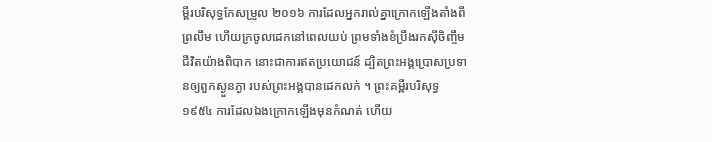ម្ពីរបរិសុទ្ធកែសម្រួល ២០១៦ ការដែលអ្នករាល់គ្នាក្រោកឡើងតាំងពីព្រលឹម ហើយក្រចូលដេកនៅពេលយប់ ព្រមទាំងខំប្រឹងរកស៊ីចិញ្ចឹមជីវិតយ៉ាងពិបាក នោះជាការឥតប្រយោជន៍ ដ្បិតព្រះអង្គប្រោសប្រទានឲ្យពួកស្ងួនភ្ងា របស់ព្រះអង្គបានដេកលក់ ។ ព្រះគម្ពីរបរិសុទ្ធ ១៩៥៤ ការដែលឯងក្រោកឡើងមុនកំណត់ ហើយ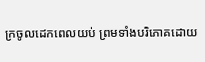ក្រចូលដេកពេលយប់ ព្រមទាំងបរិភោគដោយ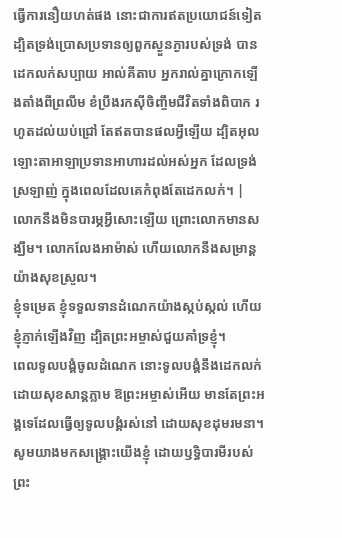ធ្វើការនឿយហត់ផង នោះជាការឥតប្រយោជន៍ទៀត ដ្បិតទ្រង់ប្រោសប្រទានឲ្យពួកស្ងួនភ្ងារបស់ទ្រង់ បានដេកលក់សប្បាយ អាល់គីតាប អ្នករាល់គ្នាក្រោកឡើងតាំងពីព្រលឹម ខំប្រឹងរកស៊ីចិញ្ចឹមជីវិតទាំងពិបាក រហូតដល់យប់ជ្រៅ តែឥតបានផលអ្វីឡើយ ដ្បិតអុលឡោះតាអាឡាប្រទានអាហារដល់អស់អ្នក ដែលទ្រង់ស្រឡាញ់ ក្នុងពេលដែលគេកំពុងតែដេកលក់។ |
លោកនឹងមិនបារម្ភអ្វីសោះឡើយ ព្រោះលោកមានសង្ឃឹម។ លោកលែងអាម៉ាស់ ហើយលោកនឹងសម្រាន្ដយ៉ាងសុខស្រួល។
ខ្ញុំទម្រេត ខ្ញុំទទួលទានដំណេកយ៉ាងស្កប់ស្កល់ ហើយខ្ញុំភ្ញាក់ឡើងវិញ ដ្បិតព្រះអម្ចាស់ជួយគាំទ្រខ្ញុំ។
ពេលទូលបង្គំចូលដំណេក នោះទូលបង្គំនឹងដេកលក់ដោយសុខសាន្តភ្លាម ឱព្រះអម្ចាស់អើយ មានតែព្រះអង្គទេដែលធ្វើឲ្យទូលបង្គំរស់នៅ ដោយសុខដុមរមនា។
សូមយាងមកសង្គ្រោះយើងខ្ញុំ ដោយឫទ្ធិបារមីរបស់ព្រះ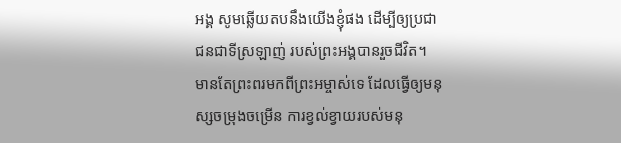អង្គ សូមឆ្លើយតបនឹងយើងខ្ញុំផង ដើម្បីឲ្យប្រជាជនជាទីស្រឡាញ់ របស់ព្រះអង្គបានរួចជីវិត។
មានតែព្រះពរមកពីព្រះអម្ចាស់ទេ ដែលធ្វើឲ្យមនុស្សចម្រុងចម្រើន ការខ្វល់ខ្វាយរបស់មនុ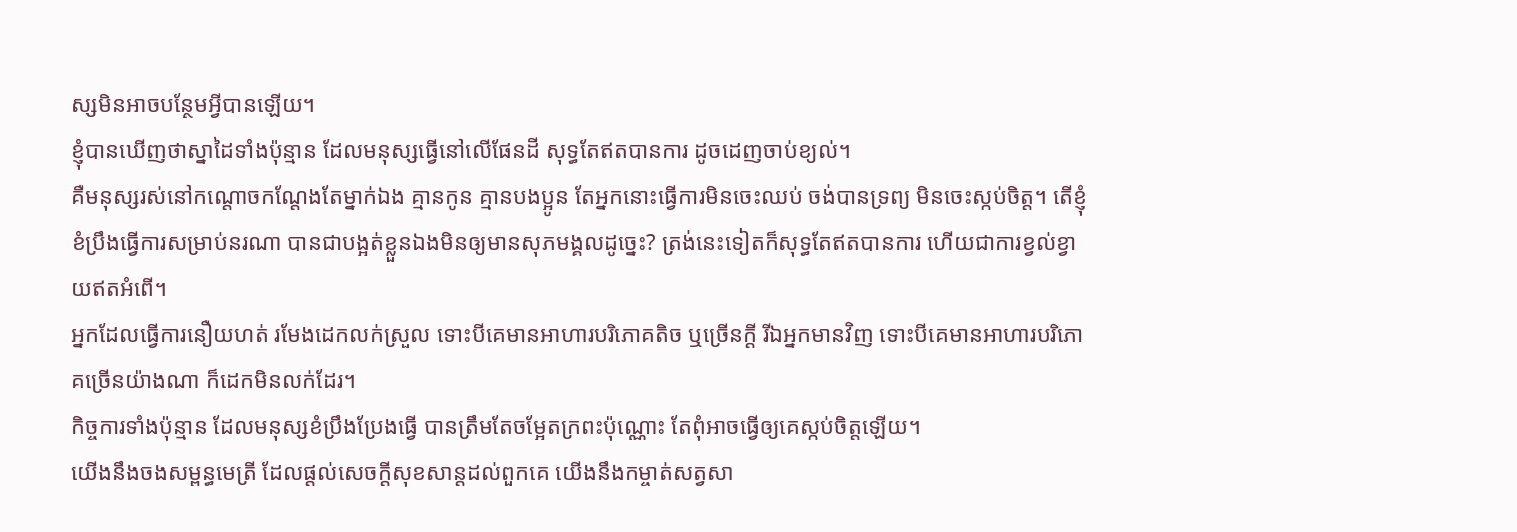ស្សមិនអាចបន្ថែមអ្វីបានឡើយ។
ខ្ញុំបានឃើញថាស្នាដៃទាំងប៉ុន្មាន ដែលមនុស្សធ្វើនៅលើផែនដី សុទ្ធតែឥតបានការ ដូចដេញចាប់ខ្យល់។
គឺមនុស្សរស់នៅកណ្ដោចកណ្ដែងតែម្នាក់ឯង គ្មានកូន គ្មានបងប្អូន តែអ្នកនោះធ្វើការមិនចេះឈប់ ចង់បានទ្រព្យ មិនចេះស្កប់ចិត្ត។ តើខ្ញុំខំប្រឹងធ្វើការសម្រាប់នរណា បានជាបង្អត់ខ្លួនឯងមិនឲ្យមានសុភមង្គលដូច្នេះ? ត្រង់នេះទៀតក៏សុទ្ធតែឥតបានការ ហើយជាការខ្វល់ខ្វាយឥតអំពើ។
អ្នកដែលធ្វើការនឿយហត់ រមែងដេកលក់ស្រួល ទោះបីគេមានអាហារបរិភោគតិច ឬច្រើនក្ដី រីឯអ្នកមានវិញ ទោះបីគេមានអាហារបរិភោគច្រើនយ៉ាងណា ក៏ដេកមិនលក់ដែរ។
កិច្ចការទាំងប៉ុន្មាន ដែលមនុស្សខំប្រឹងប្រែងធ្វើ បានត្រឹមតែចម្អែតក្រពះប៉ុណ្ណោះ តែពុំអាចធ្វើឲ្យគេស្កប់ចិត្តឡើយ។
យើងនឹងចងសម្ពន្ធមេត្រី ដែលផ្ដល់សេចក្ដីសុខសាន្តដល់ពួកគេ យើងនឹងកម្ចាត់សត្វសា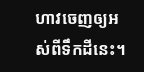ហាវចេញឲ្យអស់ពីទឹកដីនេះ។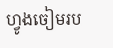ហ្វូងចៀមរប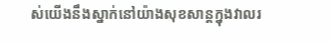ស់យើងនឹងស្នាក់នៅយ៉ាងសុខសាន្តក្នុងវាលរ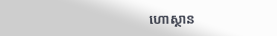ហោស្ថាន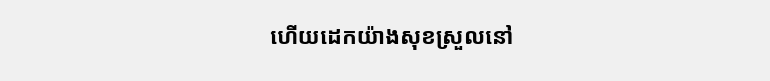ហើយដេកយ៉ាងសុខស្រួលនៅ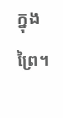ក្នុងព្រៃ។